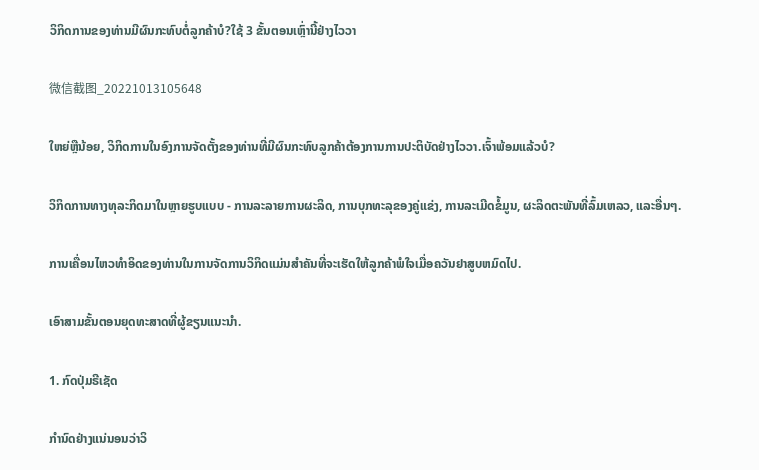ວິກິດການຂອງທ່ານມີຜົນກະທົບຕໍ່ລູກຄ້າບໍ?ໃຊ້ 3 ຂັ້ນຕອນເຫຼົ່ານີ້ຢ່າງໄວວາ

微信截图_20221013105648

ໃຫຍ່ຫຼືນ້ອຍ, ວິກິດການໃນອົງການຈັດຕັ້ງຂອງທ່ານທີ່ມີຜົນກະທົບລູກຄ້າຕ້ອງການການປະຕິບັດຢ່າງໄວວາ.ເຈົ້າພ້ອມແລ້ວບໍ?

ວິກິດການທາງທຸລະກິດມາໃນຫຼາຍຮູບແບບ - ການລະລາຍການຜະລິດ, ການບຸກທະລຸຂອງຄູ່ແຂ່ງ, ການລະເມີດຂໍ້ມູນ, ຜະລິດຕະພັນທີ່ລົ້ມເຫລວ, ແລະອື່ນໆ.

ການເຄື່ອນໄຫວທໍາອິດຂອງທ່ານໃນການຈັດການວິກິດແມ່ນສໍາຄັນທີ່ຈະເຮັດໃຫ້ລູກຄ້າພໍໃຈເມື່ອຄວັນຢາສູບຫມົດໄປ.

ເອົາສາມຂັ້ນຕອນຍຸດທະສາດທີ່ຜູ້ຂຽນແນະນໍາ.

1. ກົດປຸ່ມຣີເຊັດ

ກໍານົດຢ່າງແນ່ນອນວ່າວິ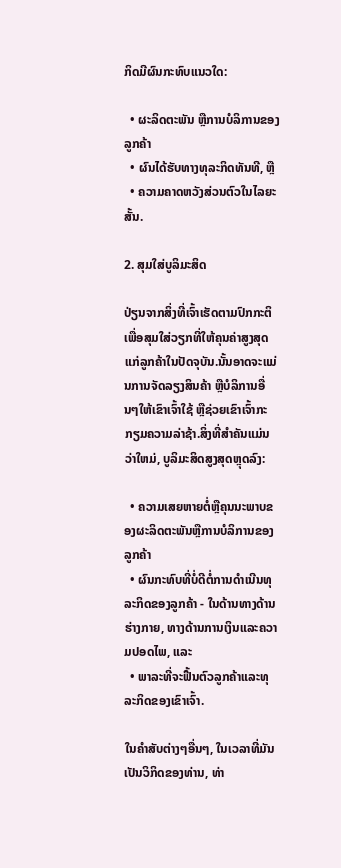ກິດມີຜົນກະທົບແນວໃດ:

  • ຜະລິດຕະພັນ ຫຼືການບໍລິການຂອງລູກຄ້າ
  • ຜົນໄດ້ຮັບທາງທຸລະກິດທັນທີ, ຫຼື
  • ຄວາມຄາດຫວັງສ່ວນຕົວໃນໄລຍະສັ້ນ.

2. ສຸມໃສ່ບູລິມະສິດ

ປ່ຽນຈາກສິ່ງທີ່ເຈົ້າເຮັດຕາມປົກກະຕິເພື່ອສຸມໃສ່ວຽກທີ່ໃຫ້ຄຸນຄ່າສູງສຸດແກ່ລູກຄ້າໃນປັດຈຸບັນ.ນັ້ນອາດຈະແມ່ນການຈັດລຽງສິນຄ້າ ຫຼືບໍລິການອື່ນໆໃຫ້ເຂົາເຈົ້າໃຊ້ ຫຼືຊ່ວຍເຂົາເຈົ້າກະກຽມຄວາມລ່າຊ້າ.ສິ່ງທີ່ສໍາຄັນແມ່ນວ່າໃຫມ່, ບູລິມະສິດສູງສຸດຫຼຸດລົງ:

  • ຄວາມເສຍຫາຍຕໍ່ຫຼືຄຸນນະພາບຂອງຜະລິດຕະພັນຫຼືການບໍລິການຂອງລູກຄ້າ
  • ຜົນກະທົບທີ່ບໍ່ດີຕໍ່ການດໍາເນີນທຸລະກິດຂອງລູກຄ້າ - ໃນດ້ານທາງດ້ານຮ່າງກາຍ, ທາງດ້ານການເງິນແລະຄວາມປອດໄພ, ແລະ
  • ພາລະທີ່ຈະຟື້ນຕົວລູກຄ້າແລະທຸລະກິດຂອງເຂົາເຈົ້າ.

ໃນຄໍາສັບຕ່າງໆອື່ນໆ, ໃນເວລາທີ່ມັນເປັນວິກິດຂອງທ່ານ, ທ່າ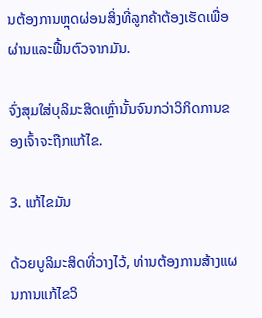ນຕ້ອງການຫຼຸດຜ່ອນສິ່ງທີ່ລູກຄ້າຕ້ອງເຮັດເພື່ອຜ່ານແລະຟື້ນຕົວຈາກມັນ.

ຈົ່ງສຸມໃສ່ບຸລິມະສິດເຫຼົ່ານັ້ນຈົນກວ່າວິກິດການຂອງເຈົ້າຈະຖືກແກ້ໄຂ.

3. ແກ້ໄຂມັນ

ດ້ວຍບູລິມະສິດທີ່ວາງໄວ້, ທ່ານຕ້ອງການສ້າງແຜນການແກ້ໄຂວິ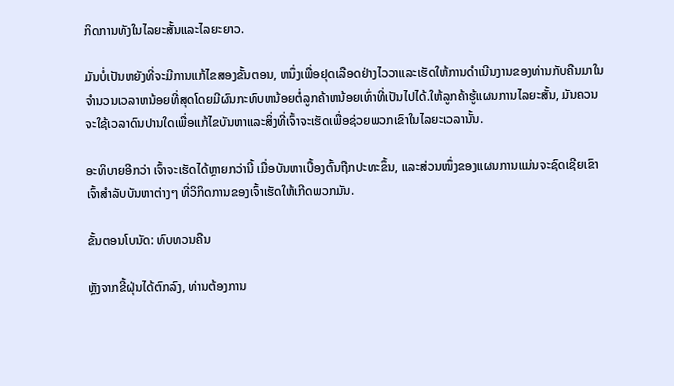ກິດການທັງໃນໄລຍະສັ້ນແລະໄລຍະຍາວ.

ມັນບໍ່ເປັນຫຍັງທີ່ຈະມີການແກ້ໄຂສອງຂັ້ນຕອນ, ຫນຶ່ງເພື່ອຢຸດເລືອດຢ່າງໄວວາແລະເຮັດໃຫ້ການດໍາເນີນງານຂອງທ່ານກັບຄືນມາໃນຈໍານວນເວລາຫນ້ອຍທີ່ສຸດໂດຍມີຜົນກະທົບຫນ້ອຍຕໍ່ລູກຄ້າຫນ້ອຍເທົ່າທີ່ເປັນໄປໄດ້.ໃຫ້ລູກຄ້າຮູ້ແຜນການໄລຍະສັ້ນ, ມັນຄວນຈະໃຊ້ເວລາດົນປານໃດເພື່ອແກ້ໄຂບັນຫາແລະສິ່ງທີ່ເຈົ້າຈະເຮັດເພື່ອຊ່ວຍພວກເຂົາໃນໄລຍະເວລານັ້ນ.

ອະທິບາຍອີກວ່າ ເຈົ້າຈະເຮັດໄດ້ຫຼາຍກວ່ານີ້ ເມື່ອບັນຫາເບື້ອງຕົ້ນຖືກປະທະຂຶ້ນ, ແລະສ່ວນໜຶ່ງຂອງແຜນການແມ່ນຈະຊົດເຊີຍເຂົາເຈົ້າສຳລັບບັນຫາຕ່າງໆ ທີ່ວິກິດການຂອງເຈົ້າເຮັດໃຫ້ເກີດພວກມັນ.

ຂັ້ນຕອນໂບນັດ: ທົບທວນຄືນ

ຫຼັງຈາກຂີ້ຝຸ່ນໄດ້ຕົກລົງ, ທ່ານຕ້ອງການ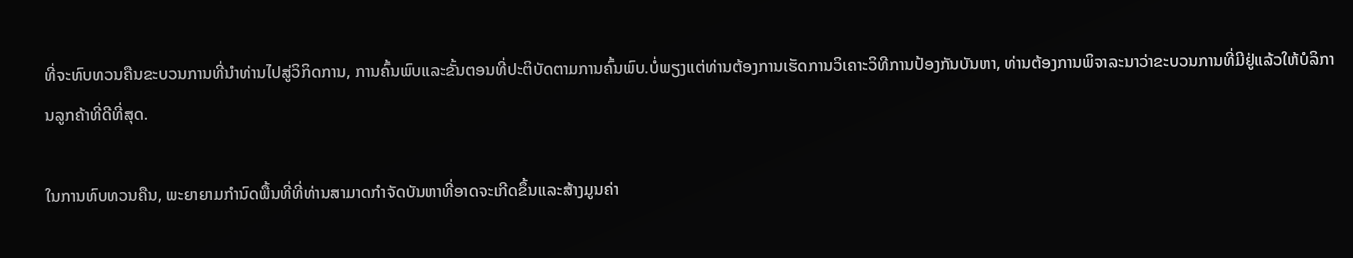ທີ່ຈະທົບທວນຄືນຂະບວນການທີ່ນໍາທ່ານໄປສູ່ວິກິດການ, ການຄົ້ນພົບແລະຂັ້ນຕອນທີ່ປະຕິບັດຕາມການຄົ້ນພົບ.ບໍ່ພຽງແຕ່ທ່ານຕ້ອງການເຮັດການວິເຄາະວິທີການປ້ອງກັນບັນຫາ, ທ່ານຕ້ອງການພິຈາລະນາວ່າຂະບວນການທີ່ມີຢູ່ແລ້ວໃຫ້ບໍລິການລູກຄ້າທີ່ດີທີ່ສຸດ.

ໃນການທົບທວນຄືນ, ພະຍາຍາມກໍານົດພື້ນທີ່ທີ່ທ່ານສາມາດກໍາຈັດບັນຫາທີ່ອາດຈະເກີດຂຶ້ນແລະສ້າງມູນຄ່າ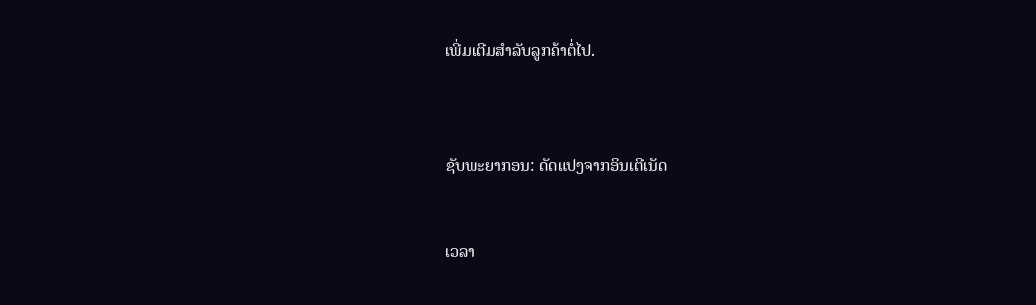ເພີ່ມເຕີມສໍາລັບລູກຄ້າຕໍ່ໄປ.



ຊັບພະຍາກອນ: ດັດແປງຈາກອິນເຕີເນັດ


ເວລາ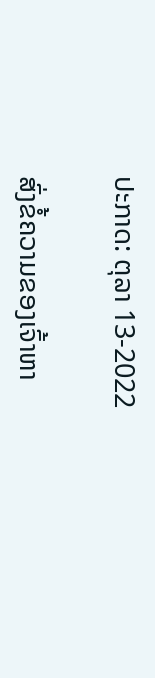ປະກາດ: ຕຸລາ 13-2022

ສົ່ງຂໍ້ຄວາມຂອງເຈົ້າຫາ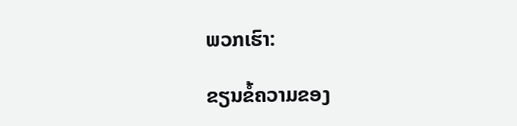ພວກເຮົາ:

ຂຽນຂໍ້ຄວາມຂອງ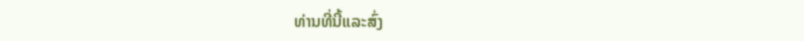ທ່ານທີ່ນີ້ແລະສົ່ງ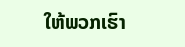ໃຫ້ພວກເຮົາ